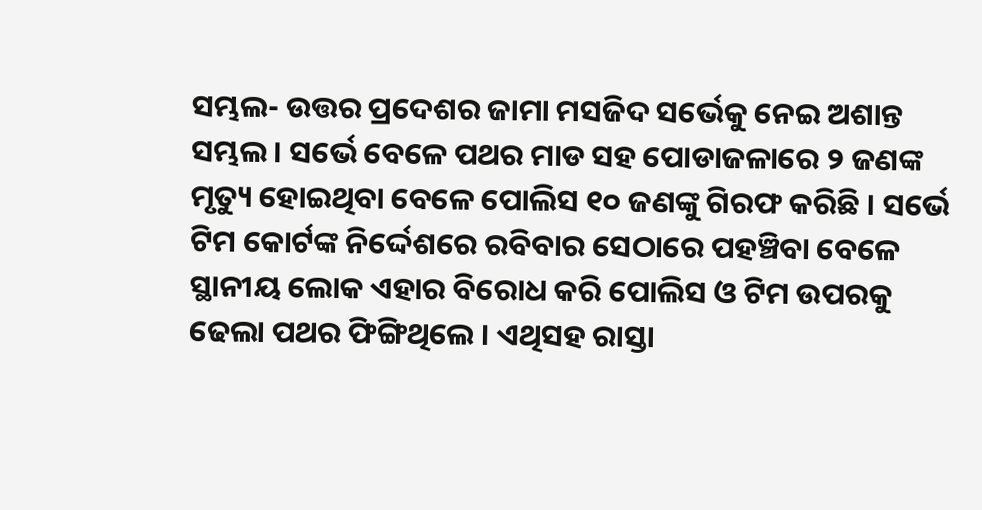ସମ୍ଭଲ- ଉତ୍ତର ପ୍ରଦେଶର ଜାମା ମସଜିଦ ସର୍ଭେକୁ ନେଇ ଅଶାନ୍ତ ସମ୍ଭଲ । ସର୍ଭେ ବେଳେ ପଥର ମାଡ ସହ ପୋଡାଜଳାରେ ୨ ଜଣଙ୍କ ମୃତ୍ୟୁ ହୋଇଥିବା ବେଳେ ପୋଲିସ ୧୦ ଜଣଙ୍କୁ ଗିରଫ କରିଛି । ସର୍ଭେ ଟିମ କୋର୍ଟଙ୍କ ନିର୍ଦ୍ଦେଶରେ ରବିବାର ସେଠାରେ ପହଞ୍ଚିବା ବେଳେ ସ୍ଥାନୀୟ ଲୋକ ଏହାର ବିରୋଧ କରି ପୋଲିସ ଓ ଟିମ ଉପରକୁ ଢେଲା ପଥର ଫିଙ୍ଗିଥିଲେ । ଏଥିସହ ରାସ୍ତା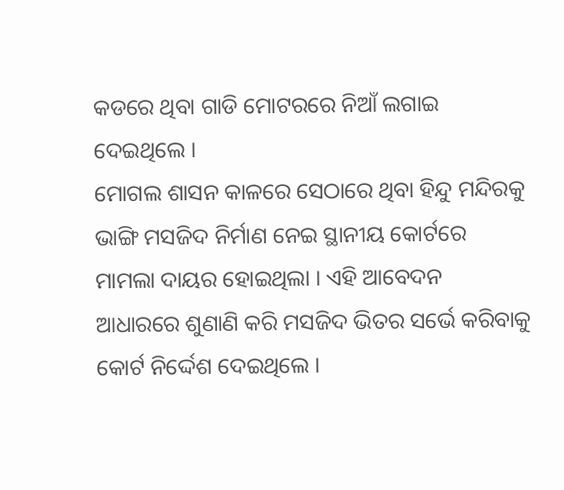କଡରେ ଥିବା ଗାଡି ମୋଟରରେ ନିଆଁ ଲଗାଇ ଦେଇଥିଲେ ।
ମୋଗଲ ଶାସନ କାଳରେ ସେଠାରେ ଥିବା ହିନ୍ଦୁ ମନ୍ଦିରକୁ ଭାଙ୍ଗି ମସଜିଦ ନିର୍ମାଣ ନେଇ ସ୍ଥାନୀୟ କୋର୍ଟରେ ମାମଲା ଦାୟର ହୋଇଥିଲା । ଏହି ଆବେଦନ ଆଧାରରେ ଶୁଣାଣି କରି ମସଜିଦ ଭିତର ସର୍ଭେ କରିବାକୁ କୋର୍ଟ ନିର୍ଦ୍ଦେଶ ଦେଇଥିଲେ ।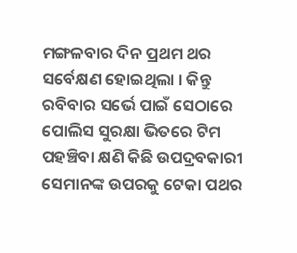ମଙ୍ଗଳବାର ଦିନ ପ୍ରଥମ ଥର ସର୍ବେକ୍ଷଣ ହୋଇଥିଲା । କିନ୍ତୁ ରବିବାର ସର୍ଭେ ପାଇଁ ସେଠାରେ ପୋଲିସ ସୁରକ୍ଷା ଭିତରେ ଟିମ ପହଞ୍ଚିବା କ୍ଷଣି କିଛି ଉପଦ୍ରବକାରୀ ସେମାନଙ୍କ ଉପରକୁ ଟେକା ପଥର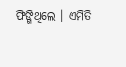ଫିଙ୍ଗିଥିଲେ । ଏମିତି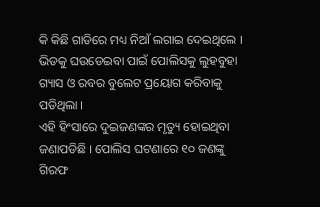କି କିଛି ଗାଡିରେ ମଧ୍ୟ ନିଆଁ ଲଗାଇ ଦେଇଥିଲେ । ଭିଡକୁ ଘଉଡେଇବା ପାଇଁ ପୋଲିସକୁ ଲୁହବୁହା ଗ୍ୟାସ ଓ ରବର ବୁଲେଟ ପ୍ରୟୋଗ କରିବାକୁ ପଡିଥିଲା ।
ଏହି ହିଂସାରେ ଦୁଇଜଣଙ୍କର ମୃତ୍ୟୁ ହୋଇଥିବା ଜଣାପଡିଛି । ପୋଲିସ ଘଟଣାରେ ୧୦ ଜଣଙ୍କୁ ଗିରଫ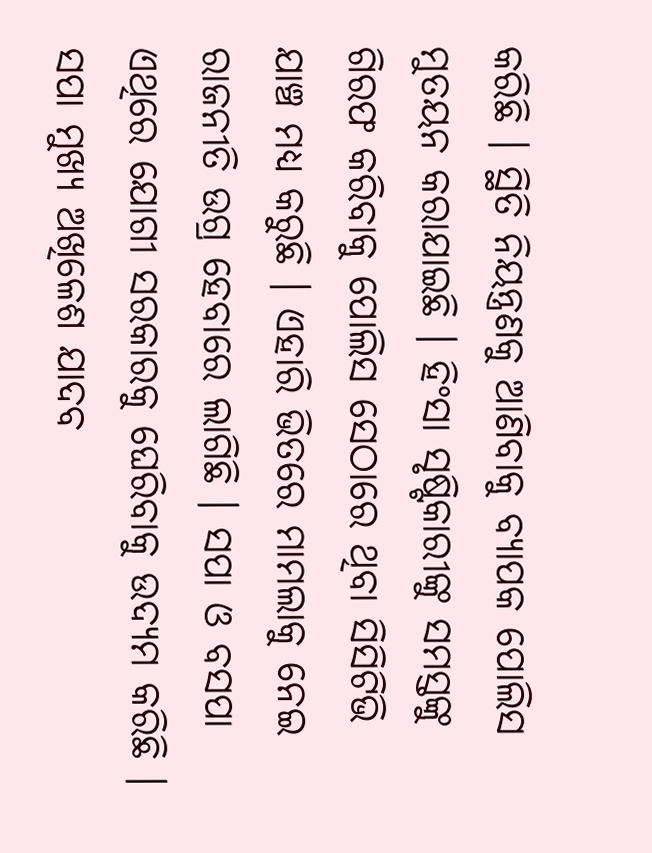କରିଛି । ସ୍ଥିତି ନିୟନ୍ତ୍ରଣକୁ ଆଣିବାକୁ ବ୍ୟାପକ ପୋଲିସ ମୁତୟନ କରାଯାଇଛି । ହିଂସା ସୃଷ୍ଟିକାରୀଙ୍କୁ ସମସ୍ତଙ୍କୁ ଗିରଫ କରିବାକୁ ପୋଲିସ ସେଠାରେ ଥିବା ସିସିଟିଭି ଯାଞ୍ଚ ମଧ୍ୟ କରୁଛି । ଏହାରି ଭିତରେ ମାମଲାକୁ ନେଇ ରାଜନୀତି ଉଗ୍ର ହେବାରେ ଲାଗିଛି । ସପା ଓ ବସପା ଏଥିରେ ଯୋଗୀ ସରକାରକୁ ଘେରିବାକୁ ଉଦ୍ୟମ କରିଛି । ସପା ମୁଖ୍ୟ ଅଖିଳେଶ ଯାଦବ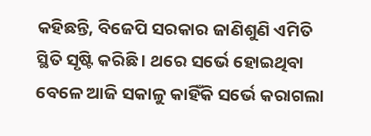କହିଛନ୍ତି, ବିଜେପି ସରକାର ଜାଣିଶୁଣି ଏମିତି ସ୍ଥିତି ସୃଷ୍ଟି କରିଛି । ଥରେ ସର୍ଭେ ହୋଇଥିବା ବେଳେ ଆଜି ସକାଳୁ କାହିଁକି ସର୍ଭେ କରାଗଲା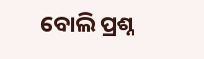ବୋଲି ପ୍ରଶ୍ନ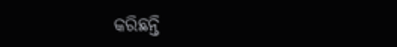କରିଛନ୍ତି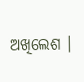ଅଖିଲେଶ ।